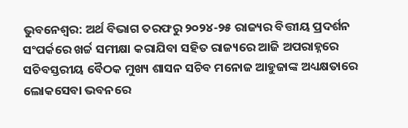ଭୁବନେଶ୍ୱର: ଅର୍ଥ ବିଭାଗ ତରଫରୁ ୨୦୨୪-୨୫ ରାଜ୍ୟର ବିତ୍ତୀୟ ପ୍ରଦର୍ଶନ ସଂପର୍କରେ ଖର୍ଚ୍ଚ ସମୀକ୍ଷା କରାଯିବା ସହିତ ରାଜ୍ୟରେ ଆଜି ଅପରାହ୍ନରେ ସଚିବସ୍ତରୀୟ ବୈଠକ ମୁଖ୍ୟ ଶାସନ ସଚିବ ମନୋଜ ଆହୁଜାଙ୍କ ଅଧ୍ୟକ୍ଷତାରେ ଲୋକସେବା ଭବନରେ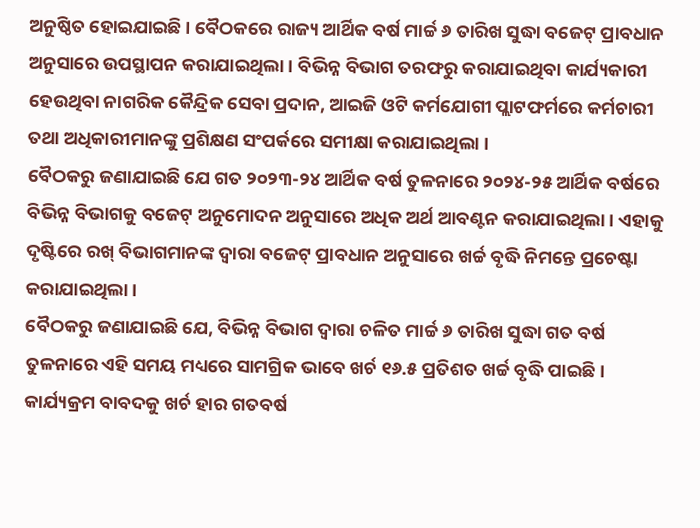ଅନୁଷ୍ଠିତ ହୋଇଯାଇଛି । ବୈଠକରେ ରାଜ୍ୟ ଆର୍ଥିକ ବର୍ଷ ମାର୍ଚ୍ଚ ୬ ତାରିଖ ସୁଦ୍ଧା ବଜେଟ୍ ପ୍ରାବଧାନ ଅନୁସାରେ ଉପସ୍ଥାପନ କରାଯାଇଥିଲା । ବିଭିନ୍ନ ବିଭାଗ ତରଫରୁ କରାଯାଇଥିବା କାର୍ଯ୍ୟକାରୀ ହେଉଥିବା ନାଗରିକ କୈନ୍ଦ୍ରିକ ସେବା ପ୍ରଦାନ, ଆଇଜି ଓଟି କର୍ମଯୋଗୀ ପ୍ଲାଟଫର୍ମରେ କର୍ମଚାରୀ ତଥା ଅଧିକାରୀମାନଙ୍କୁ ପ୍ରଶିକ୍ଷଣ ସଂପର୍କରେ ସମୀକ୍ଷା କରାଯାଇଥିଲା ।
ବୈଠକରୁ ଜଣାଯାଇଛି ଯେ ଗତ ୨୦୨୩-୨୪ ଆର୍ଥିକ ବର୍ଷ ତୁଳନାରେ ୨୦୨୪-୨୫ ଆର୍ଥିକ ବର୍ଷରେ ବିଭିନ୍ନ ବିଭାଗକୁ ବଜେଟ୍ ଅନୁମୋଦନ ଅନୁସାରେ ଅଧିକ ଅର୍ଥ ଆବଣ୍ଟନ କରାଯାଇଥିଲା । ଏହାକୁ ଦୃଷ୍ଟିରେ ରଖ୍ ବିଭାଗମାନଙ୍କ ଦ୍ବାରା ବଜେଟ୍ ପ୍ରାବଧାନ ଅନୁସାରେ ଖର୍ଚ୍ଚ ବୃଦ୍ଧି ନିମନ୍ତେ ପ୍ରଚେଷ୍ଟା କରାଯାଇଥିଲା ।
ବୈଠକରୁ ଜଣାଯାଇଛି ଯେ, ବିଭିନ୍ନ ବିଭାଗ ଦ୍ଵାରା ଚଳିତ ମାର୍ଚ୍ଚ ୬ ତାରିଖ ସୁଦ୍ଧା ଗତ ବର୍ଷ ତୁଳନାରେ ଏହି ସମୟ ମଧ୍ୟରେ ସାମଗ୍ରିକ ଭାବେ ଖର୍ଚ ୧୬.୫ ପ୍ରତିଶତ ଖର୍ଚ୍ଚ ବୃଦ୍ଧି ପାଇଛି । କାର୍ଯ୍ୟକ୍ରମ ବାବଦକୁ ଖର୍ଚ ହାର ଗତବର୍ଷ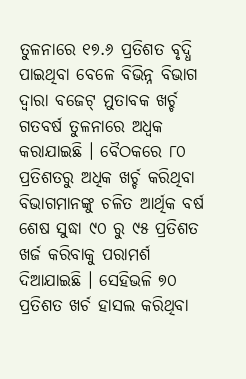ତୁଳନାରେ ୧୭.୬ ପ୍ରତିଶତ ବୃଦ୍ଧି ପାଇଥିବା ବେଳେ ବିଭିନ୍ନ ବିଭାଗ ଦ୍ଵାରା ବଜେଟ୍ ମୁତାବକ ଖର୍ଚ୍ଚ ଗତବର୍ଷ ତୁଳନାରେ ଅଧ୍ବକ କରାଯାଇଛି । ବୈଠକରେ ୮୦ ପ୍ରତିଶତରୁ ଅଧିକ ଖର୍ଚ୍ଚ କରିଥିବା ବିଭାଗମାନଙ୍କୁ ଚଳିତ ଆର୍ଥିକ ବର୍ଷ ଶେଷ ସୁଦ୍ଧା ୯୦ ରୁ ୯୫ ପ୍ରତିଶତ ଖର୍ଜ କରିବାକୁ ପରାମର୍ଶ ଦିଆଯାଇଛି । ସେହିଭଳି ୭୦
ପ୍ରତିଶତ ଖର୍ଚ ହାସଲ କରିଥିବା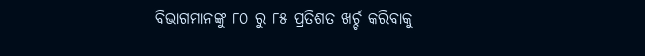ବିଭାଗମାନଙ୍କୁ ୮୦ ରୁ ୮୫ ପ୍ରତିଶତ ଖର୍ଚ୍ଚ କରିବାକୁ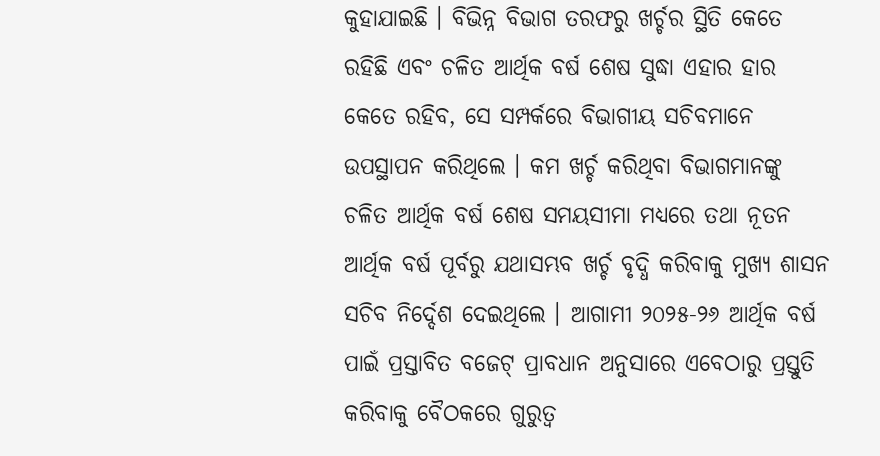କୁହାଯାଇଛି । ବିଭିନ୍ନ ବିଭାଗ ତରଫରୁ ଖର୍ଚ୍ଚର ସ୍ଥିତି କେତେ ରହିଛି ଏବଂ ଚଳିତ ଆର୍ଥିକ ବର୍ଷ ଶେଷ ସୁଦ୍ଧା ଏହାର ହାର କେତେ ରହିବ, ସେ ସମ୍ପର୍କରେ ବିଭାଗୀୟ ସଚିବମାନେ ଉପସ୍ଥାପନ କରିଥିଲେ । କମ ଖର୍ଚ୍ଚ କରିଥିବା ବିଭାଗମାନଙ୍କୁ ଚଳିତ ଆର୍ଥିକ ବର୍ଷ ଶେଷ ସମୟସୀମା ମଧ୍ୟରେ ତଥା ନୂତନ ଆର୍ଥିକ ବର୍ଷ ପୂର୍ବରୁ ଯଥାସମ୍ଭବ ଖର୍ଚ୍ଚ ବୃଦ୍ଧି କରିବାକୁ ମୁଖ୍ୟ ଶାସନ ସଚିବ ନିର୍ଦ୍ଦେଶ ଦେଇଥିଲେ । ଆଗାମୀ ୨୦୨୫-୨୬ ଆର୍ଥିକ ବର୍ଷ ପାଇଁ ପ୍ରସ୍ତାବିତ ବଜେଟ୍ ପ୍ରାବଧାନ ଅନୁସାରେ ଏବେଠାରୁ ପ୍ରସ୍ତୁତି କରିବାକୁ ବୈଠକରେ ଗୁରୁତ୍ବ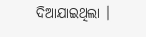ଦିଆଯାଇଥିଲା ।